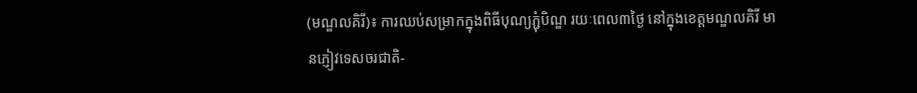(មណ្ឌលគិរី)៖ ការឈប់សម្រាកក្នុងពិធីបុណ្យភ្ជុំបិណ្ឌ រយៈពេល៣ថ្ងៃ នៅក្នុងខេត្តមណ្ឌលគិរី មានភ្ញៀវទេសចរជាតិ-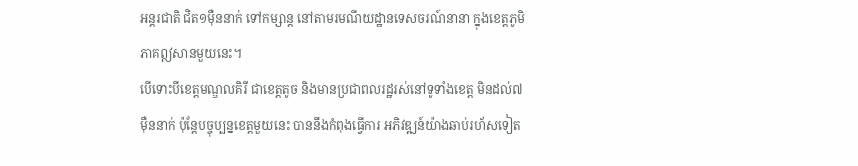អន្តរជាតិ ជិត១ម៉ឺននាក់ ទៅកម្សាន្ត នៅតាមរមណីយដ្ឋានទេសចរណ៍នានា ក្នុងខេត្តភូមិភាគឦសានមួយនេះ។
បើទោះបីខេត្តមណ្ឌលគិរី ជាខេត្តតូច និងមានប្រជាពលរដ្ឋរស់នៅទូទាំងខេត្ត មិនដល់៧ម៉ឺននាក់ ប៉ុន្តែបច្ចុប្បន្នខេត្តមួយនេះ បាននឹងកំពុងធ្វើការ អភិវឌ្ឍន៍យ៉ាងឆាប់រហ័សទៀត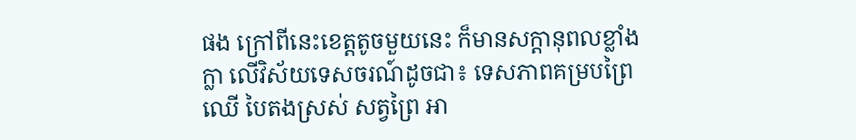ផង ក្រៅពីនេះខេត្តតូចមួយនេះ ក៏មានសក្តានុពលខ្លាំងក្លា លើវិស័យទេសចរណ៍ដូចជា៖ ទេសភាពគម្របព្រៃឈើ បៃតងស្រស់ សត្វព្រៃ អា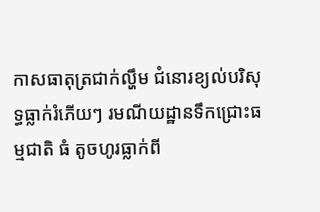កាសធាតុត្រជាក់ល្ហឹម ជំនោរខ្យល់បរិសុទ្ធធ្លាក់រំភើយៗ រមណីយដ្ឋានទឹកជ្រោះធម្មជាតិ ធំ តូចហូរធ្លាក់ពី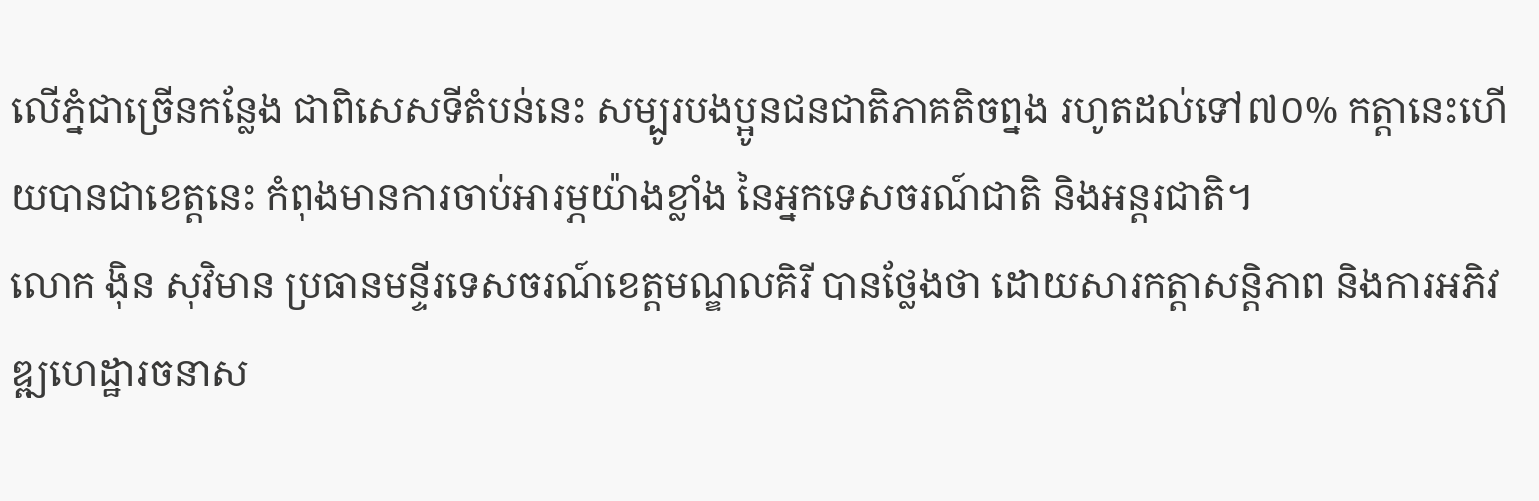លើភ្នំជាច្រើនកន្លែង ជាពិសេសទីតំបន់នេះ សម្បូរបងប្អូនជនជាតិភាគតិចព្នង រហូតដល់ទៅ៧០% កត្តានេះហើយបានជាខេត្តនេះ កំពុងមានការចាប់អារម្ភយ៉ាងខ្លាំង នៃអ្នកទេសចរណ៍ជាតិ និងអន្តរជាតិ។
លោក ង៉ិន សុវិមាន ប្រធានមន្ទីរទេសចរណ៍ខេត្តមណ្ឌលគិរី បានថ្លែងថា ដោយសារកត្តាសន្តិភាព និងការអភិវឌ្ឍហេដ្ឋារចនាស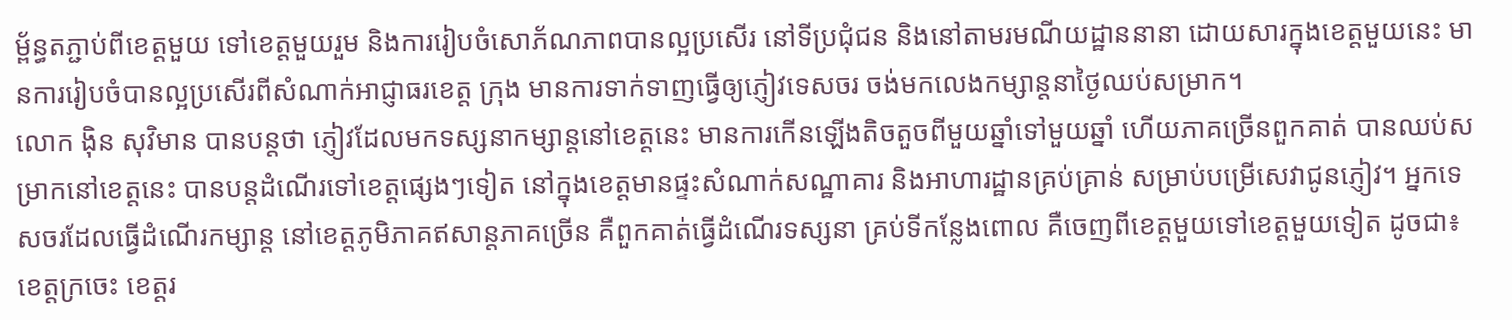ម្ព័ន្ធតភ្ជាប់ពីខេត្តមួយ ទៅខេត្តមួយរួម និងការរៀបចំសោភ័ណភាពបានល្អប្រសើរ នៅទីប្រជុំជន និងនៅតាមរមណីយដ្ឋាននានា ដោយសារក្នុងខេត្តមួយនេះ មានការរៀបចំបានល្អប្រសើរពីសំណាក់អាជ្ញាធរខេត្ត ក្រុង មានការទាក់ទាញធ្វើឲ្យភ្ញៀវទេសចរ ចង់មកលេងកម្សាន្តនាថ្ងៃឈប់សម្រាក។
លោក ង៉ិន សុវិមាន បានបន្តថា ភ្ញៀវដែលមកទស្សនាកម្សាន្តនៅខេត្តនេះ មានការកើនឡើងតិចតួចពីមួយឆ្នាំទៅមួយឆ្នាំ ហើយភាគច្រើនពួកគាត់ បានឈប់សម្រាកនៅខេត្តនេះ បានបន្តដំណើរទៅខេត្តផ្សេងៗទៀត នៅក្នុងខេត្តមានផ្ទះសំណាក់សណ្ឋាគារ និងអាហារដ្ឋានគ្រប់គ្រាន់ សម្រាប់បម្រើសេវាជូនភ្ញៀវ។ អ្នកទេសចរដែលធ្វើដំណើរកម្សាន្ត នៅខេត្តភូមិភាគឥសាន្តភាគច្រើន គឺពួកគាត់ធ្វើដំណើរទស្សនា គ្រប់ទីកន្លែងពោល គឺចេញពីខេត្តមួយទៅខេត្តមួយទៀត ដូចជា៖ ខេត្តក្រចេះ ខេត្តរ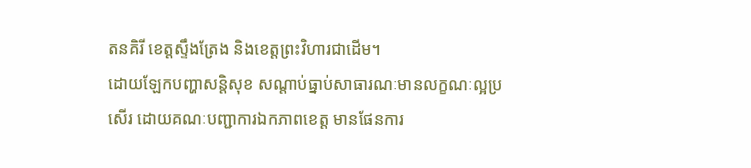តនគិរី ខេត្តស្ទឹងត្រែង និងខេត្តព្រះវិហារជាដើម។
ដោយឡែកបញ្ហាសន្តិសុខ សណ្តាប់ធ្នាប់សាធារណៈមានលក្ខណៈល្អប្រសើរ ដោយគណៈបញ្ជាការឯកភាពខេត្ត មានផែនការ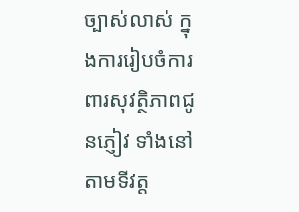ច្បាស់លាស់ ក្នុងការរៀបចំការពារសុវត្ថិភាពជូនភ្ញៀវ ទាំងនៅតាមទីវត្ត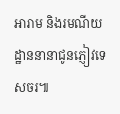អារាម និងរមណីយដ្ឋាននានាជូនភ្ញៀវទេសចរ៕